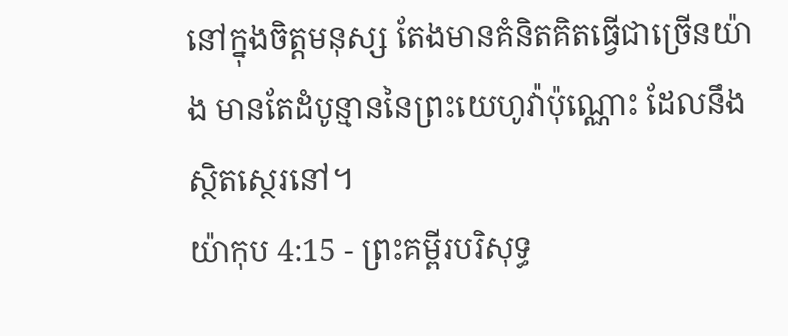នៅក្នុងចិត្តមនុស្ស តែងមានគំនិតគិតធ្វើជាច្រើនយ៉ាង មានតែដំបូន្មាននៃព្រះយេហូវ៉ាប៉ុណ្ណោះ ដែលនឹងស្ថិតស្ថេរនៅ។
យ៉ាកុប 4:15 - ព្រះគម្ពីរបរិសុទ្ធ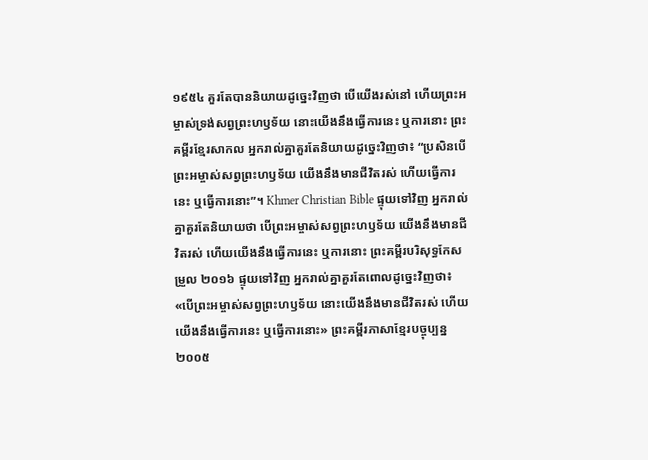១៩៥៤ គួរតែបាននិយាយដូច្នេះវិញថា បើយើងរស់នៅ ហើយព្រះអម្ចាស់ទ្រង់សព្វព្រះហឫទ័យ នោះយើងនឹងធ្វើការនេះ ឬការនោះ ព្រះគម្ពីរខ្មែរសាកល អ្នករាល់គ្នាគួរតែនិយាយដូច្នេះវិញថា៖ “ប្រសិនបើព្រះអម្ចាស់សព្វព្រះហឫទ័យ យើងនឹងមានជីវិតរស់ ហើយធ្វើការនេះ ឬធ្វើការនោះ”។ Khmer Christian Bible ផ្ទុយទៅវិញ អ្នករាល់គ្នាគួរតែនិយាយថា បើព្រះអម្ចាស់សព្វព្រះហឫទ័យ យើងនឹងមានជីវិតរស់ ហើយយើងនឹងធ្វើការនេះ ឬការនោះ ព្រះគម្ពីរបរិសុទ្ធកែសម្រួល ២០១៦ ផ្ទុយទៅវិញ អ្នករាល់គ្នាគួរតែពោលដូច្នេះវិញថា៖ «បើព្រះអម្ចាស់សព្វព្រះហឫទ័យ នោះយើងនឹងមានជីវិតរស់ ហើយយើងនឹងធ្វើការនេះ ឬធ្វើការនោះ» ព្រះគម្ពីរភាសាខ្មែរបច្ចុប្បន្ន ២០០៥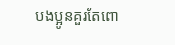បងប្អូនគួរតែពោ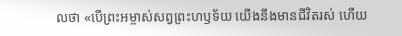លថា «បើព្រះអម្ចាស់សព្វព្រះហឫទ័យ យើងនឹងមានជីវិតរស់ ហើយ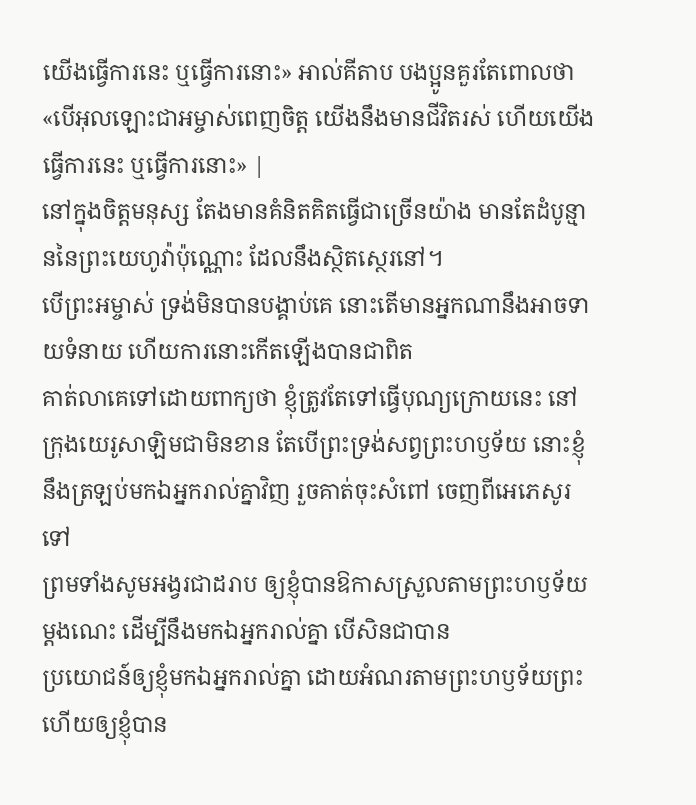យើងធ្វើការនេះ ឬធ្វើការនោះ» អាល់គីតាប បងប្អូនគួរតែពោលថា «បើអុលឡោះជាអម្ចាស់ពេញចិត្ត យើងនឹងមានជីវិតរស់ ហើយយើងធ្វើការនេះ ឬធ្វើការនោះ» |
នៅក្នុងចិត្តមនុស្ស តែងមានគំនិតគិតធ្វើជាច្រើនយ៉ាង មានតែដំបូន្មាននៃព្រះយេហូវ៉ាប៉ុណ្ណោះ ដែលនឹងស្ថិតស្ថេរនៅ។
បើព្រះអម្ចាស់ ទ្រង់មិនបានបង្គាប់គេ នោះតើមានអ្នកណានឹងអាចទាយទំនាយ ហើយការនោះកើតឡើងបានជាពិត
គាត់លាគេទៅដោយពាក្យថា ខ្ញុំត្រូវតែទៅធ្វើបុណ្យក្រោយនេះ នៅក្រុងយេរូសាឡិមជាមិនខាន តែបើព្រះទ្រង់សព្វព្រះហឫទ័យ នោះខ្ញុំនឹងត្រឡប់មកឯអ្នករាល់គ្នាវិញ រួចគាត់ចុះសំពៅ ចេញពីអេភេសូរទៅ
ព្រមទាំងសូមអង្វរជាដរាប ឲ្យខ្ញុំបានឱកាសស្រួលតាមព្រះហឫទ័យម្តងណេះ ដើម្បីនឹងមកឯអ្នករាល់គ្នា បើសិនជាបាន
ប្រយោជន៍ឲ្យខ្ញុំមកឯអ្នករាល់គ្នា ដោយអំណរតាមព្រះហឫទ័យព្រះ ហើយឲ្យខ្ញុំបាន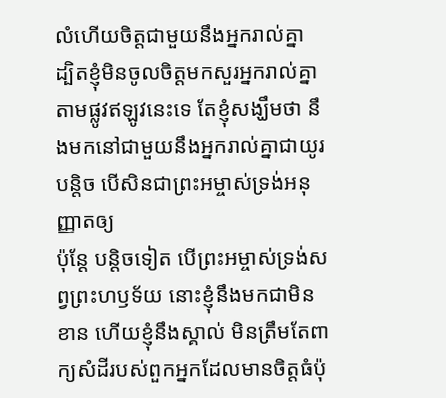លំហើយចិត្តជាមួយនឹងអ្នករាល់គ្នា
ដ្បិតខ្ញុំមិនចូលចិត្តមកសួរអ្នករាល់គ្នាតាមផ្លូវឥឡូវនេះទេ តែខ្ញុំសង្ឃឹមថា នឹងមកនៅជាមួយនឹងអ្នករាល់គ្នាជាយូរបន្តិច បើសិនជាព្រះអម្ចាស់ទ្រង់អនុញ្ញាតឲ្យ
ប៉ុន្តែ បន្តិចទៀត បើព្រះអម្ចាស់ទ្រង់សព្វព្រះហឫទ័យ នោះខ្ញុំនឹងមកជាមិនខាន ហើយខ្ញុំនឹងស្គាល់ មិនត្រឹមតែពាក្យសំដីរបស់ពួកអ្នកដែលមានចិត្តធំប៉ុ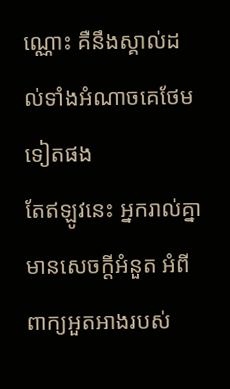ណ្ណោះ គឺនឹងស្គាល់ដល់ទាំងអំណាចគេថែមទៀតផង
តែឥឡូវនេះ អ្នករាល់គ្នាមានសេចក្ដីអំនួត អំពីពាក្យអួតអាងរបស់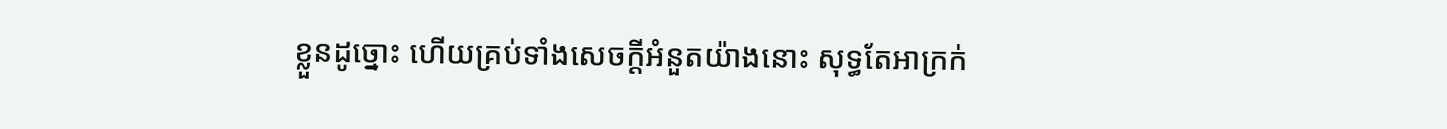ខ្លួនដូច្នោះ ហើយគ្រប់ទាំងសេចក្ដីអំនួតយ៉ាងនោះ សុទ្ធតែអាក្រក់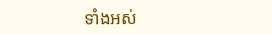ទាំងអស់